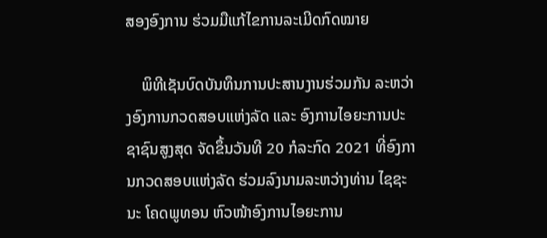ສອງອົງການ ຮ່ວມມືແກ້ໄຂການລະເມີດກົດໝາຍ

    ພິທີເຊັນບົດບັນທຶນການປະສານງານຮ່ວມກັນ ລະຫວ່າງອົງການກວດສອບແຫ່ງລັດ ແລະ ອົງການໄອຍະການປະຊາຊົນສູງສຸດ ຈັດຂຶ້ນວັນທີ 20 ກໍລະກົດ 2021 ທີ່ອົງການກວດສອບແຫ່ງລັດ ຮ່ວມລົງນາມລະຫວ່າງທ່ານ ໄຊຊະນະ ໂຄດພູທອນ ຫົວໜ້າອົງການໄອຍະການ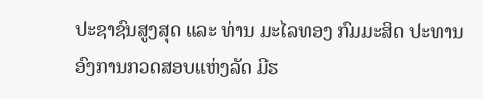ປະຊາຊົນສູງສຸດ ແລະ ທ່ານ ມະໄລທອງ ກົມມະສິດ ປະທານອົງການກວດສອບແຫ່ງລັດ ມີຮ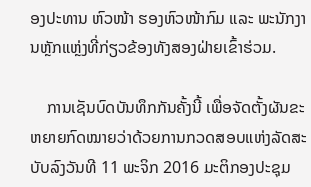ອງປະທານ ຫົວໜ້າ ຮອງຫົວໜ້າກົມ ແລະ ພະນັກງານຫຼັກແຫຼ່ງທີ່ກ່ຽວຂ້ອງທັງສອງຝ່າຍເຂົ້າຮ່ວມ.

    ການເຊັນບົດບັນທຶກກັນຄັ້ງນີ້ ເພື່ອຈັດຕັ້ງຜັນຂະຫຍາຍກົດໝາຍວ່າດ້ວຍການກວດສອບແຫ່ງລັດສະບັບລົງວັນທີ 11 ພະຈິກ 2016 ມະຕິກອງປະຊຸມ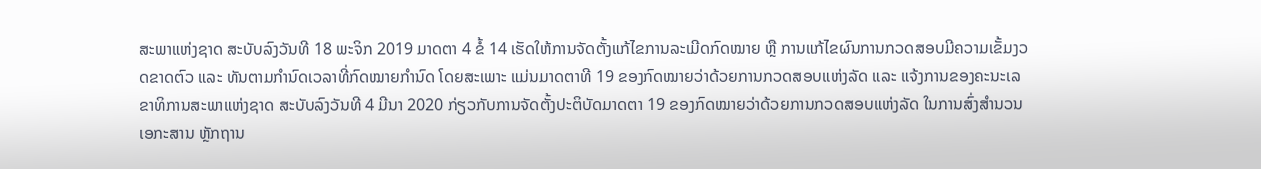ສະພາແຫ່ງຊາດ ສະບັບລົງວັນທີ 18 ພະຈິກ 2019 ມາດຕາ 4 ຂໍ້ 14 ເຮັດໃຫ້ການຈັດຕັ້ງແກ້ໄຂການລະເມີດກົດໝາຍ ຫຼື ການແກ້ໄຂຜົນການກວດສອບມີຄວາມເຂັ້ມງວດຂາດຕົວ ແລະ ທັນຕາມກຳນົດເວລາທີ່ກົດໝາຍກຳນົດ ໂດຍສະເພາະ ແມ່ນມາດຕາທີ 19 ຂອງກົດໝາຍວ່າດ້ວຍການກວດສອບແຫ່ງລັດ ແລະ ແຈ້ງການຂອງຄະນະເລຂາທິການສະພາແຫ່ງຊາດ ສະບັບລົງວັນທີ 4 ມີນາ 2020 ກ່ຽວກັບການຈັດຕັ້ງປະຕິບັດມາດຕາ 19 ຂອງກົດໝາຍວ່າດ້ວຍການກວດສອບແຫ່ງລັດ ໃນການສົ່ງສຳນວນເອກະສານ ຫຼັກຖານ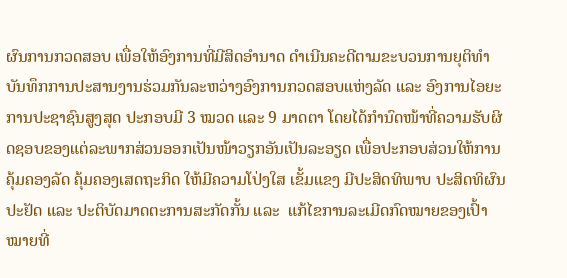ຜົນການກວດສອບ ເພື່ອໃຫ້ອົງການທີ່ມີສິດອຳນາດ ດຳເນີນຄະດີຕາມຂະບວນການຍຸຕິທຳ ບັນທຶກການປະສານງານຮ່ວມກັນລະຫວ່າງອົງການກວດສອບແຫ່ງລັດ ແລະ ອົງການໄອຍະການປະຊາຊົນສູງສຸດ ປະກອບມີ 3 ໝວດ ແລະ 9 ມາດຕາ ໂດຍໄດ້ກຳນົດໜ້າທີ່ຄວາມຮັບຜິດຊອບຂອງແຕ່ລະພາກສ່ວນອອກເປັນໜ້າວຽກອັນເປັນລະອຽດ ເພື່ອປະກອບສ່ວນໃຫ້ການຄຸ້ມຄອງລັດ ຄຸ້ມຄອງເສດຖະກິດ ໃຫ້ມີຄວາມໂປ່ງໃສ ເຂັ້ມແຂງ ມີປະສິດທິພາບ ປະສິດທິຜົນ ປະຢັດ ແລະ ປະຕິບັດມາດຕະການສະກັດກັ້ນ ແລະ  ແກ້ໄຂການລະເມີດກົດໝາຍຂອງເປົ້າໝາຍທີ່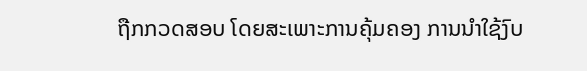ຖືກກວດສອບ ໂດຍສະເພາະການຄຸ້ມຄອງ ການນຳໃຊ້ງົບ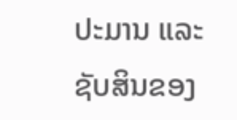ປະມານ ແລະ ຊັບສິນຂອງ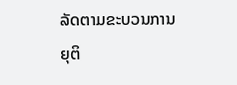ລັດຕາມຂະບວນການຍຸຕິ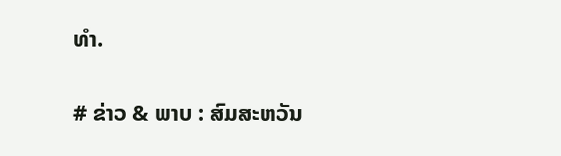ທຳ.

# ຂ່າວ & ພາບ : ສົມສະຫວັນ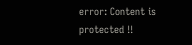error: Content is protected !!